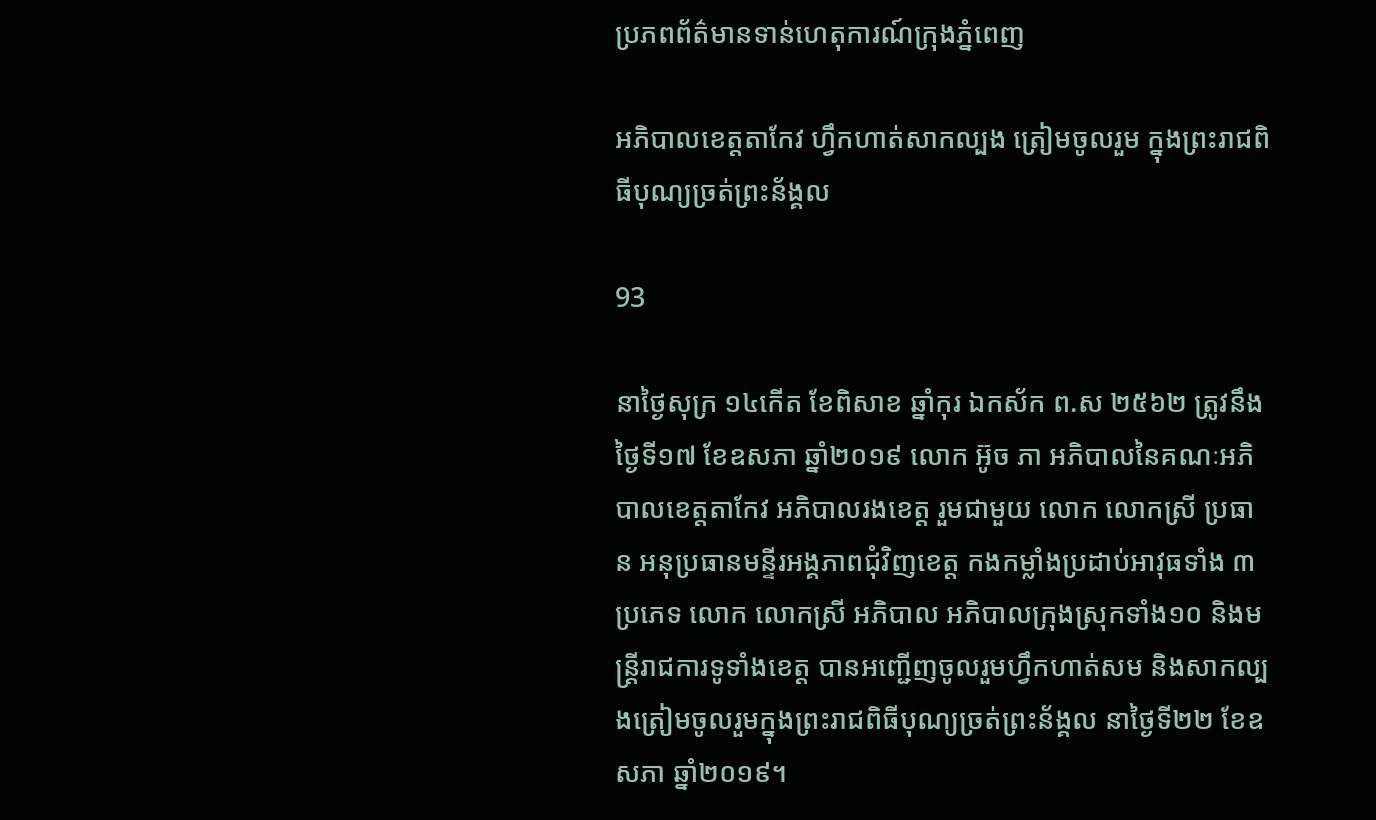ប្រភពព័ត៌មានទាន់ហេតុការណ៍ក្រុងភ្នំពេញ

អភិបាលខេត្តតាកែវ ហ្វឹកហាត់សាកល្បង ត្រៀមចូលរួម ក្នុងព្រះរាជពិធីបុណ្យច្រត់ព្រះន័ង្គល

93

នាថ្ងៃសុក្រ ១៤កើត ខែពិសាខ ឆ្នាំកុរ ឯកស័ក ព.ស ២៥៦២ ត្រូវនឹងថ្ងៃទី១៧ ខែឧសភា ឆ្នាំ២០១៩ លោក អ៊ូច ភា អភិបាលនៃគណៈអភិបាលខេត្តតាកែវ អភិបាលរងខេត្ត រួមជាមួយ លោក លោកស្រី ប្រធាន អនុប្រធានមន្ទីរអង្គភាពជុំវិញខេត្ត កងកម្លាំងប្រដាប់អាវុធទាំង ៣ប្រភេទ លោក លោកស្រី អភិបាល អភិបាលក្រុងស្រុកទាំង១០ និងមន្រ្តីរាជការទូទាំងខេត្ត បានអញ្ជើញចូលរួមហ្វឹកហាត់សម និងសាកល្បងត្រៀមចូលរួមក្នុងព្រះរាជពិធីបុណ្យច្រត់ព្រះន័ង្គល នាថ្ងៃទី២២ ខែឧសភា ឆ្នាំ២០១៩។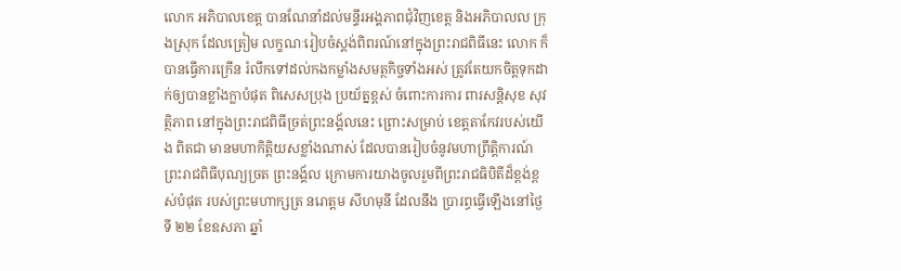លោក អភិបាលខេត្ត បានណែនាំដល់មន្ទីរអង្គភាពជុំវិញខេត្ត និងអភិបាលល ក្រុងស្រុក ដែលត្រៀម លក្ខណៈរៀបចំស្តង់ពិពរណ៍នៅក្នុងព្រះរាជពិធីនេះ លោក ក៏បានធ្វើការក្រើន រំលឹកទៅដល់កងកម្លាំងសមត្ថកិច្ចទាំងអស់ ត្រូវតែយកចិត្តទុកដាក់ឲ្យបានខ្លាំងក្លាបំផុត ពិសេសប្រុង ប្រយ័ត្នខ្ពស់ ចំពោះការការ ពារសន្តិសុខ សុវត្ថិភាព នៅក្នុងព្រះរាជពិធីច្រត់ព្រះនង័្គលនេះ ព្រោះសម្រាប់ ខេត្តតាកែវរបស់យើង ពិតជា មានមហាកិតិ្តយសខ្លាំងណាស់ ដែលបានរៀបចំនូវមហាព្រឹត្តិការណ៍ ព្រះរាជពិធីបុណ្យច្រត ព្រះនង័្គល ក្រោមការយាងចូលរួមពីព្រះរាជធិបិតីដ៏ខ្ពង់ខ្ពស់បំផុត របស់ព្រះមហាក្សត្រ នរោត្តម សីហមុនី ដែលនឹង ប្រារព្ធធ្វើឡើងនៅថ្ងៃទី ២២ ខែឧសភា ឆ្នាំ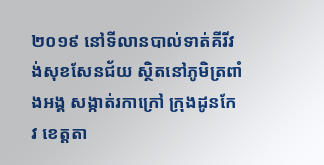២០១៩ នៅទីលានបាល់ទាត់គីរីវង់សុខសែនជ័យ ស្ថិតនៅភូមិត្រពាំងអង្គ សង្កាត់រកាក្រៅ ក្រុងដូនកែវ ខេត្តតា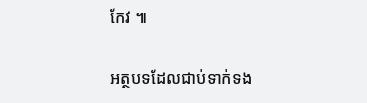កែវ ៕

អត្ថបទដែលជាប់ទាក់ទង